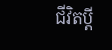ជីវិតប្ដី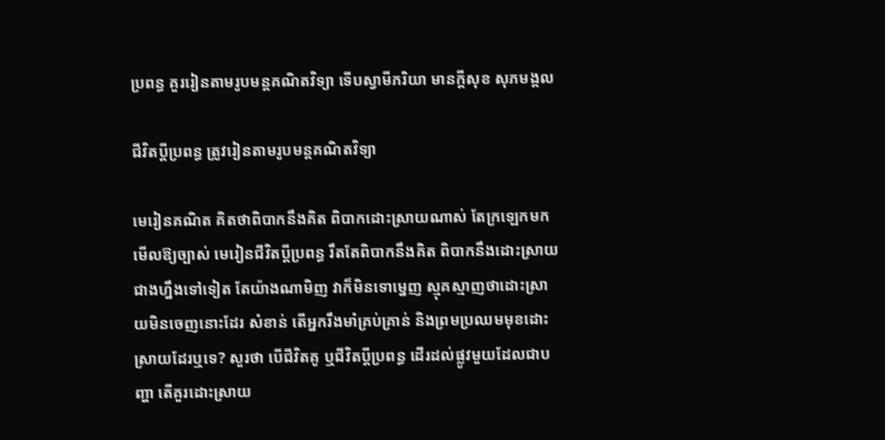ប្រពន្ធ គួររៀនតាមរូបមន្តគណិតវិទ្យា ទើបស្វាមីភរិយា មានក្ដីសុខ សុភមង្គល

ជីវិតប្ដីប្រពន្ធ ត្រូវរៀនតាមរូបមន្តគណិតវិទ្យា

មេរៀនគណិត គិតថាពិបាកនឹងគិត ពិបាកដោះស្រាយណាស់ តែក្រឡេកមកមើលឱ្យច្បាស់ មេរៀនជីវិតប្ដីប្រពន្ធ រឹតតែពិបាកនឹងគិត ពិបាកនឹងដោះស្រាយជាងហ្នឹងទៅទៀត តែយ៉ាងណាមិញ វាក៏មិនទោម្នេញ ស្មុគស្មាញថាដោះស្រាយមិនចេញនោះដែរ សំខាន់ តើអ្នករឹងមាំគ្រប់គ្រាន់ និងព្រមប្រឈមមុខដោះស្រាយដែរឬទេ? សួរថា បើជីវិតគូ ឬជីវិតប្ដីប្រពន្ធ ដើរដល់ផ្លូវមួយដែលជាបញ្ហា តើគួរដោះស្រាយ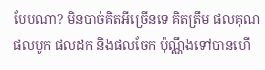បែបណា? មិនបាច់គិតអីច្រើនទេ គិតត្រឹម ផលគុណ ផលបូក ផលដក និងផលចែក ប៉ុណ្ណឹងទៅបានហើ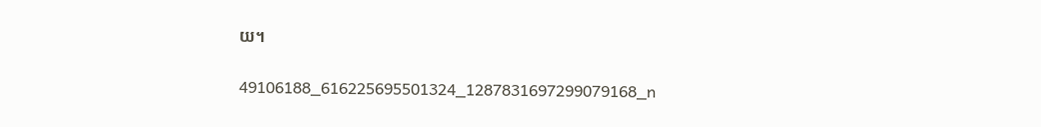យ។

49106188_616225695501324_1287831697299079168_n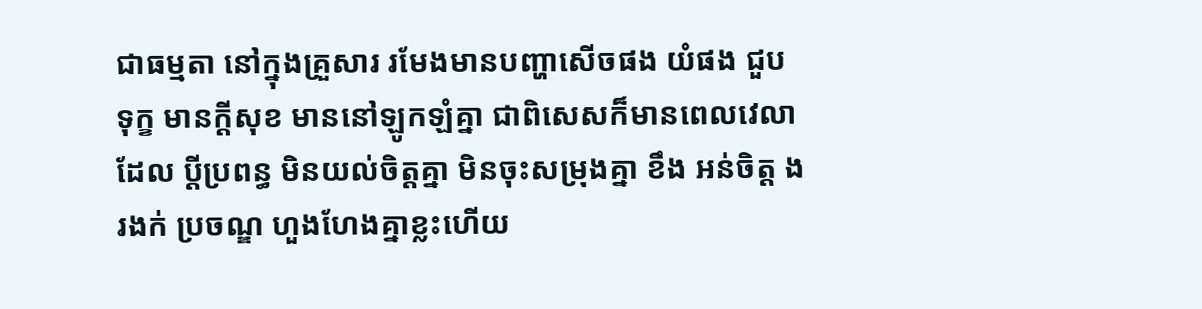ជាធម្មតា នៅក្នុងគ្រួសារ រមែងមានបញ្ហាសើចផង យំផង ជួបទុក្ខ មានក្ដីសុខ មាននៅឡូកឡំគ្នា ជាពិសេសក៏មានពេលវេលាដែល ប្ដីប្រពន្ធ មិនយល់ចិត្តគ្នា មិនចុះសម្រុងគ្នា ខឹង អន់ចិត្ត ងរងក់ ប្រចណ្ឌ ហួងហែងគ្នាខ្លះហើយ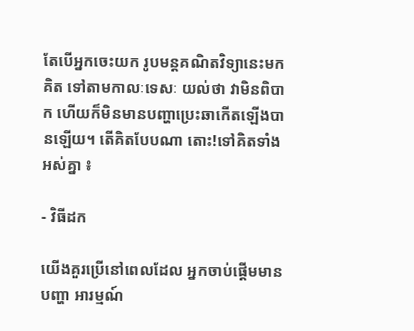តែបើអ្នកចេះយក រូបមន្តគណិតវិទ្យានេះមកគិត ទៅតាមកាលៈទេសៈ យល់ថា វាមិនពិបាក ហើយក៏មិនមានបញ្ហាប្រេះឆាកើតឡើងបានឡើយ។ តើគិតបែបណា តោះ!ទៅគិតទាំងអស់គ្នា ៖

- វិធីដក

យើងគួរប្រើនៅពេលដែល អ្នកចាប់ផ្ដើមមានបញ្ហា អារម្មណ៍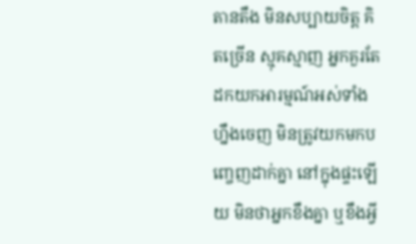តានតឹង មិនសប្បាយចិត្ត គិតច្រើន ស្មុគស្មាញ អ្នកគួរតែដកយកអារម្មណ៍អស់ទាំងហ្នឹងចេញ មិនត្រូវយកមកបញ្ចេញដាក់គ្នា នៅក្នុងផ្ទះឡើយ មិនថាអ្នកខឹងគ្នា ឬខឹងអ្វី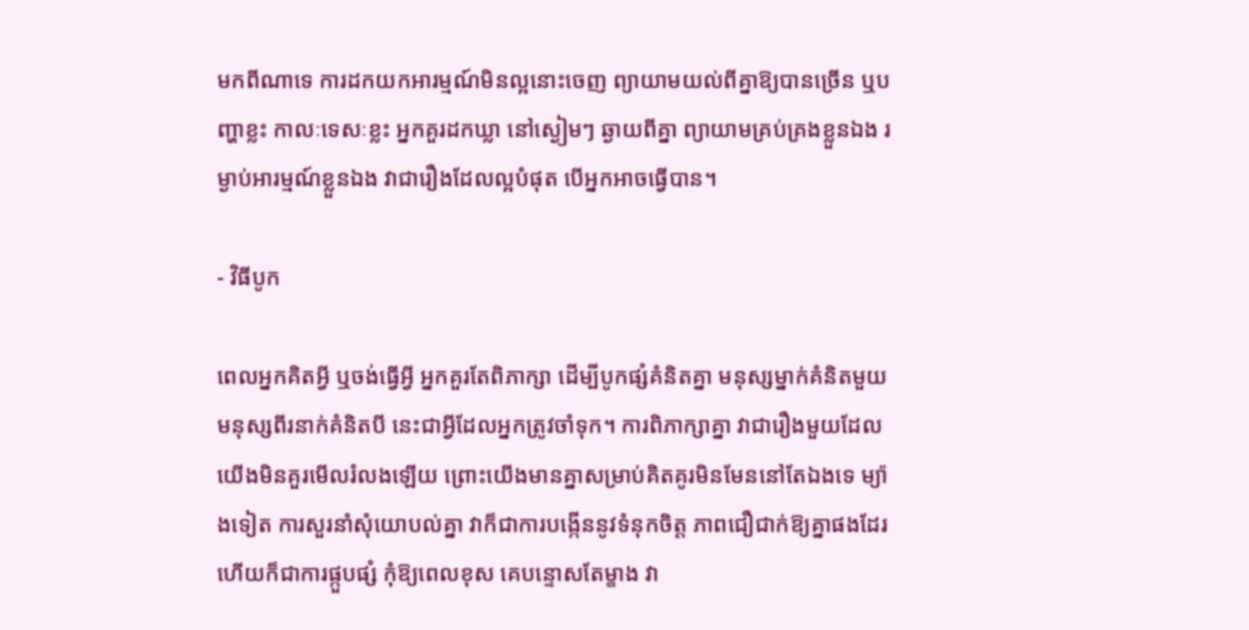មកពីណាទេ ការដកយកអារម្មណ៍មិនល្អនោះចេញ ព្យាយាមយល់ពីគ្នាឱ្យបានច្រើន ឬបញ្ហាខ្លះ កាលៈទេសៈខ្លះ អ្នកគួរដកឃ្លា នៅស្ងៀមៗ ឆ្ងាយពីគ្នា ព្យាយាមគ្រប់គ្រងខ្លួនឯង រម្ងាប់អារម្មណ៍ខ្លួនឯង វាជារឿងដែលល្អបំផុត បើអ្នកអាចធ្វើបាន។

- វិធីបូក

ពេលអ្នកគិតអ្វី ឬចង់ធ្វើអ្វី អ្នកគួរតែពិភាក្សា ដើម្បីបូកផ្សំគំនិតគ្នា មនុស្សម្នាក់គំនិតមួយ មនុស្សពីរនាក់គំនិតបី នេះជាអ្វីដែលអ្នកត្រូវចាំទុក។ ការពិភាក្សាគ្នា វាជារឿងមួយដែលយើងមិនគួរមើលរំលងឡើយ ព្រោះយើងមានគ្នាសម្រាប់គិតគូរមិនមែននៅតែឯងទេ ម្យ៉ាងទៀត ការសួរនាំសុំយោបល់គ្នា វាក៏ជាការបង្កើននូវទំនុកចិត្ត ភាពជឿជាក់ឱ្យគ្នាផងដែរ ហើយក៏ជាការផ្កួបផ្សំ កុំឱ្យពេលខុស គេបន្ទោសតែម្ខាង វា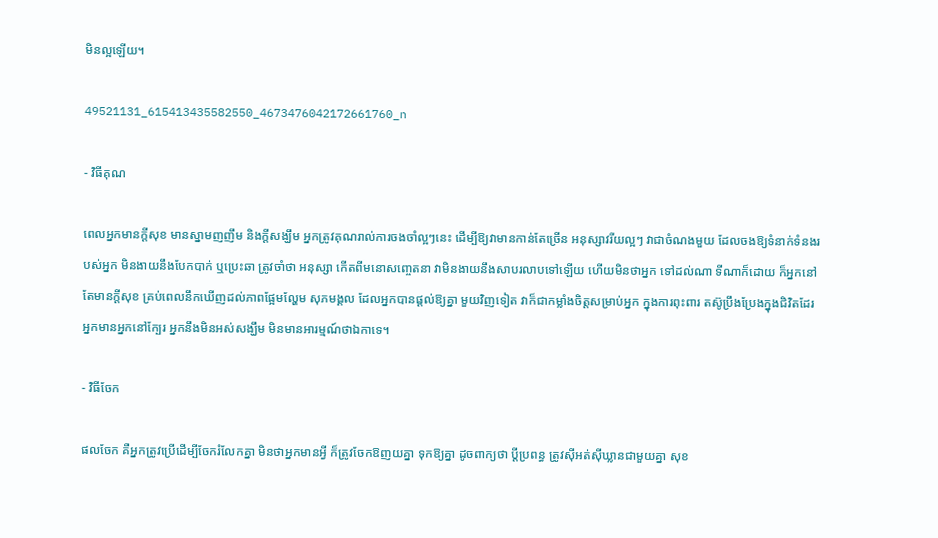មិនល្អឡើយ។

49521131_615413435582550_4673476042172661760_n

- វិធីគុណ

ពេលអ្នកមានក្ដីសុខ មានស្នាមញញឹម និងក្ដីសង្ឃឹម អ្នកត្រូវគុណរាល់ការចងចាំល្អៗនេះ ដើម្បីឱ្យវាមានកាន់តែច្រើន អនុស្សាវរីយល្អៗ វាជាចំណងមួយ ដែលចងឱ្យទំនាក់ទំនងរបស់អ្នក មិនងាយនឹងបែកបាក់ ឬប្រេះឆា ត្រូវចាំថា អនុស្សា កើតពីមនោសញ្ចេតនា វាមិនងាយនឹងសាបរលាបទៅឡើយ ហើយមិនថាអ្នក ទៅដល់ណា ទីណាក៏ដោយ ក៏អ្នកនៅតែមានក្ដីសុខ គ្រប់ពេលនឹកឃើញដល់ភាពផ្អែមល្ហែម សុភមង្គល ដែលអ្នកបានផ្ដល់ឱ្យគ្នា មួយវិញទៀត វាក៏ជាកម្លាំងចិត្តសម្រាប់អ្នក ក្នុងការពុះពារ តស៊ូប្រឹងប្រែងក្នុងជិវិតដែរ អ្នកមានអ្នកនៅក្បែរ អ្នកនឹងមិនអស់សង្ឃឹម មិនមានអារម្មណ៍ថាឯកាទេ។

- វិធីចែក

ផលចែក គឺអ្នកត្រូវប្រើដើម្បីចែករំលែកគ្នា មិនថាអ្នកមានអ្វី ក៏ត្រូវចែកឱញយគ្នា ទុកឱ្យគ្នា ដូចពាក្យថា ប្ដីប្រពន្ធ ត្រូវស៊ីអត់ស៊ីឃ្លានជាមួយគ្នា សុខ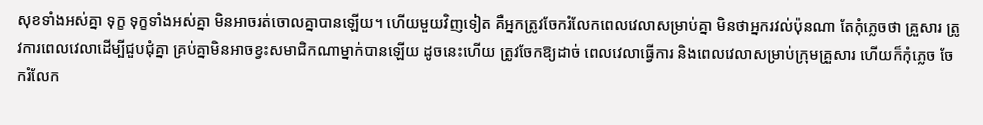សុខទាំងអស់គ្នា ទុក្ខ ទុក្ខទាំងអស់គ្នា មិនអាចរត់ចោលគ្នាបានឡើយ។ ហើយមួយវិញទៀត គឺអ្នកត្រូវចែករំលែកពេលវេលាសម្រាប់គ្នា មិនថាអ្នករវល់ប៉ុនណា តែកុំភ្លេចថា គ្រួសារ ត្រូវការពេលវេលាដើម្បីជួបជុំគ្នា គ្រប់គ្នាមិនអាចខ្វះសមាជិកណាម្នាក់បានឡើយ ដូចនេះហើយ ត្រូវចែកឱ្យដាច់ ពេលវេលាធ្វើការ និងពេលវេលាសម្រាប់ក្រុមគ្រួសារ ហើយក៏កុំភ្លេច ចែករំលែក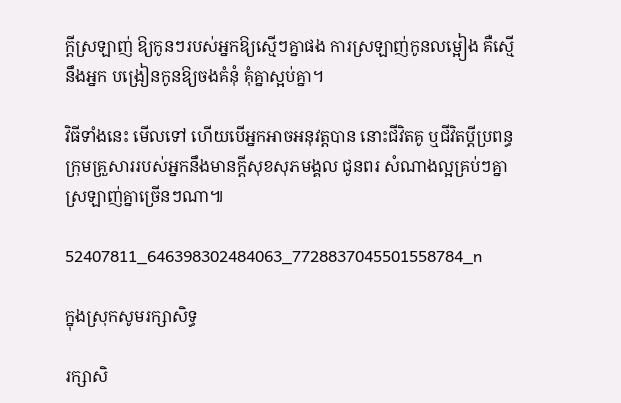ក្ដីស្រឡាញ់ ឱ្យកូនៗរបស់អ្នកឱ្យស្មើៗគ្នាផង ការស្រឡាញ់កូនលម្អៀង គឺស្មើនឹងអ្នក បង្រៀនកូនឱ្យចងគំនុំ គុំគ្នាស្អប់គ្នា។

វិធីទាំងនេះ មើលទៅ ហើយបើអ្នកអាចអនុវត្តបាន នោះជីវិតគូ ឬជីវិតប្ដីប្រពន្ធ ក្រុមគ្រួសាររបស់អ្នកនឹងមានក្ដីសុខសុភមង្គល ជូនពរ សំណាងល្អគ្រប់ៗគ្នា ស្រឡាញ់គ្នាច្រើនៗណា៕

52407811_646398302484063_7728837045501558784_n

ក្នុងស្រុកសូមរក្សាសិទ្ធ

រក្សាសិ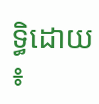ទ្ធិដោយ៖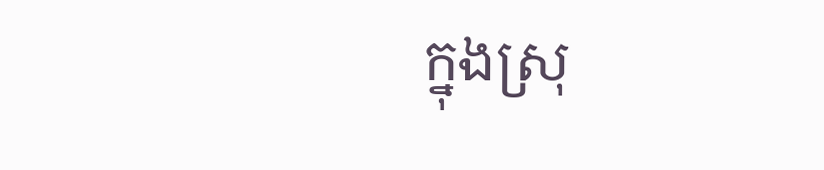ក្នុងស្រុ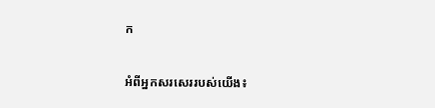ក

អំពីអ្នកសរសេររបស់យើង៖